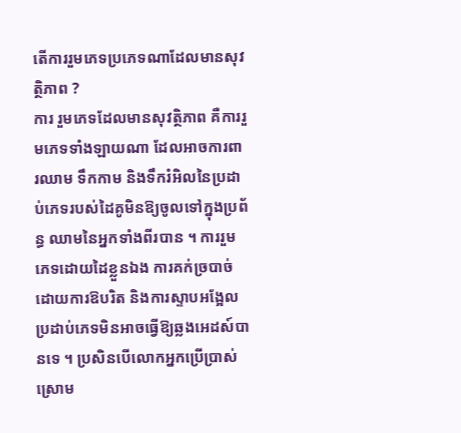តើការរួមភេទប្រភេទណាដែលមានសុវត្ថិភាព ?
ការ រួមភេទដែលមានសុវត្ថិភាព គឺការរួមភេទទាំងឡាយណា ដែលអាចការពារឈាម ទឹកកាម និងទឹករំអិលនៃប្រដាប់ភេទរបស់ដៃគូមិនឱ្យចូលទៅក្នុងប្រព័ន្ធ ឈាមនៃអ្នកទាំងពីរបាន ។ ការរួមភេទដោយដៃខ្លួនឯង ការគក់ច្របាច់ ដោយការឱបរិត និងការស្ទាបអង្អែលប្រដាប់ភេទមិនអាចធ្វើឱ្យឆ្លងអេដស៍បានទេ ។ ប្រសិនបើលោកអ្នកប្រើប្រាស់ស្រោម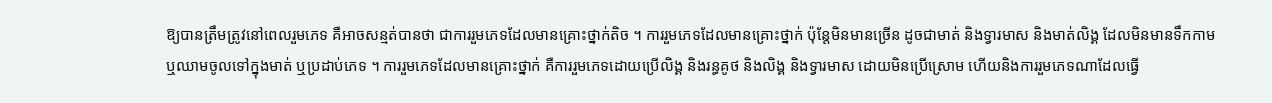ឱ្យបានត្រឹមត្រូវនៅពេលរួមភេទ គឺអាចសន្មត់បានថា ជាការរួមភេទដែលមានគ្រោះថ្នាក់តិច ។ ការរួមភេទដែលមានគ្រោះថ្នាក់ ប៉ុន្តែមិនមានច្រើន ដូចជាមាត់ និងទ្វារមាស និងមាត់លិង្គ ដែលមិនមានទឹកកាម ឬឈាមចូលទៅក្នុងមាត់ ឬប្រដាប់ភេទ ។ ការរួមភេទដែលមានគ្រោះថ្នាក់ គឺការរួមភេទដោយប្រើលិង្គ និងរន្ធគូថ និងលិង្គ និងទ្វារមាស ដោយមិនប្រើស្រោម ហើយនិងការរួមភេទណាដែលធ្វើ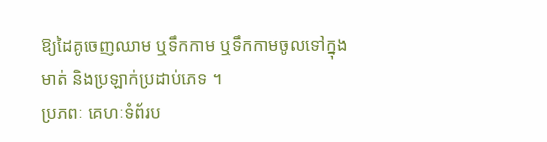ឱ្យដៃគូចេញឈាម ឬទឹកកាម ឬទឹកកាមចូលទៅក្នុងមាត់ និងប្រឡាក់ប្រដាប់ភេទ ។
ប្រភពៈ គេហៈទំព័រប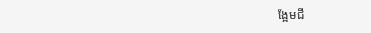ង្អែមជី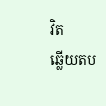វិត
ឆ្លើយតប